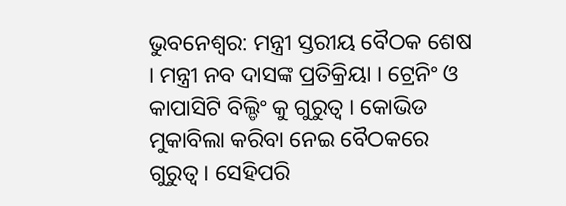ଭୁବନେଶ୍ବର: ମନ୍ତ୍ରୀ ସ୍ତରୀୟ ବୈଠକ ଶେଷ । ମନ୍ତ୍ରୀ ନବ ଦାସଙ୍କ ପ୍ରତିକ୍ରିୟା । ଟ୍ରେନିଂ ଓ କାପାସିଟି ବିଲ୍ଡିଂ କୁ ଗୁରୁତ୍ୱ । କୋଭିଡ ମୁକାବିଲା କରିବା ନେଇ ବୈଠକରେ ଗୁରୁତ୍ୱ । ସେହିପରି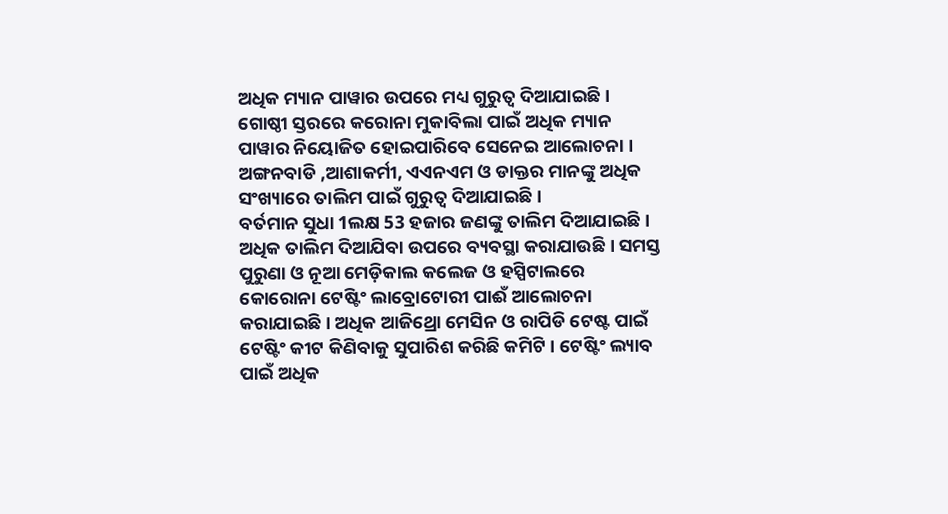ଅଧିକ ମ୍ୟାନ ପାୱାର ଉପରେ ମଧ୍ୟ ଗୁରୁତ୍ୱ ଦିଆଯାଇଛି । ଗୋଷ୍ଠୀ ସ୍ତରରେ କରୋନା ମୁକାବିଲା ପାଇଁ ଅଧିକ ମ୍ୟାନ ପାୱାର ନିୟୋଜିତ ହୋଇପାରିବେ ସେନେଇ ଆଲୋଚନା । ଅଙ୍ଗନବାଡି ,ଆଶାକର୍ମୀ, ଏଏନଏମ ଓ ଡାକ୍ତର ମାନଙ୍କୁ ଅଧିକ ସଂଖ୍ୟାରେ ତାଲିମ ପାଇଁ ଗୁରୁତ୍ୱ ଦିଆଯାଇଛି ।
ବର୍ତମାନ ସୁଧା 1ଲକ୍ଷ 53 ହଜାର ଜଣଙ୍କୁ ତାଲିମ ଦିଆଯାଇଛି । ଅଧିକ ତାଲିମ ଦିଆଯିବା ଉପରେ ବ୍ୟବସ୍ଥା କରାଯାଉଛି । ସମସ୍ତ ପୁରୁଣା ଓ ନୂଆ ମେଡ଼ିକାଲ କଲେଜ ଓ ହସ୍ପିଟାଲରେ କୋରୋନା ଟେଷ୍ଟିଂ ଲାବ୍ରୋଟୋରୀ ପାଈଁ ଆଲୋଚନା କରାଯାଇଛି। ଅଧିକ ଆଜିଥ୍ରୋ ମେସିନ ଓ ରାପିଡି ଟେଷ୍ଟ ପାଇଁ ଟେଷ୍ଟିଂ କୀଟ କିଣିବାକୁ ସୁପାରିଶ କରିଛି କମିଟି । ଟେଷ୍ଟିଂ ଲ୍ୟାବ ପାଇଁ ଅଧିକ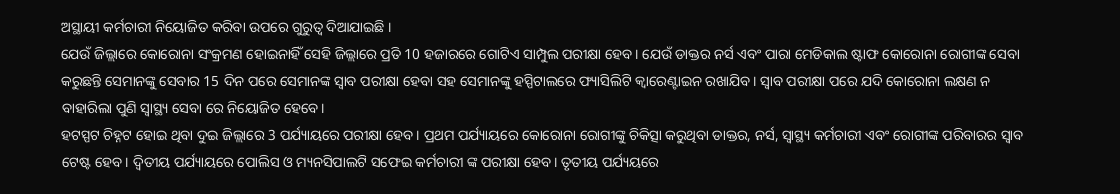ଅସ୍ଥାୟୀ କର୍ମଚାରୀ ନିୟୋଜିତ କରିବା ଉପରେ ଗୁରୁତ୍ୱ ଦିଆଯାଇଛି ।
ଯେଉଁ ଜିଲ୍ଲାରେ କୋରୋନା ସଂକ୍ରମଣ ହୋଇନାହିଁ ସେହି ଜିଲ୍ଲାରେ ପ୍ରତି 10 ହଜାରରେ ଗୋଟିଏ ସାମ୍ପୁଲ ପରୀକ୍ଷା ହେବ। ଯେଉଁ ଡାକ୍ତର ନର୍ସ ଏବଂ ପାରା ମେଡିକାଲ ଷ୍ଟାଫ କୋରୋନା ରୋଗୀଙ୍କ ସେବା କରୁଛନ୍ତି ସେମାନଙ୍କୁ ସେବାର 15 ଦିନ ପରେ ସେମାନଙ୍କ ସ୍ଵାବ ପରୀକ୍ଷା ହେବା ସହ ସେମାନଙ୍କୁ ହସ୍ପିଟାଲରେ ଫ୍ୟାସିଲିଟି କ୍ବାରେଣ୍ଟାଇନ ରଖାଯିବ। ସ୍ୱାବ ପରୀକ୍ଷା ପରେ ଯଦି କୋରୋନା ଲକ୍ଷଣ ନ ବାହାରିଲା ପୁଣି ସ୍ୱାସ୍ଥ୍ୟ ସେବା ରେ ନିୟୋଜିତ ହେବେ।
ହଟସ୍ପଟ ଚିହ୍ନଟ ହୋଇ ଥିବା ଦୁଇ ଜିଲ୍ଲାରେ 3 ପର୍ଯ୍ୟାୟରେ ପରୀକ୍ଷା ହେବ। ପ୍ରଥମ ପର୍ଯ୍ୟାୟରେ କୋରୋନା ରୋଗୀଙ୍କୁ ଚିକିତ୍ସା କରୁଥିବା ଡାକ୍ତର, ନର୍ସ, ସ୍ୱାସ୍ଥ୍ୟ କର୍ମଚାରୀ ଏବଂ ରୋଗୀଙ୍କ ପରିବାରର ସ୍ୱାବ ଟେଷ୍ଟ ହେବ। ଦ୍ବିତୀୟ ପର୍ଯ୍ୟାୟରେ ପୋଲିସ ଓ ମ୍ୟନସିପାଲଟି ସଫେଇ କର୍ମଚାରୀ ଙ୍କ ପରୀକ୍ଷା ହେବ। ତୃତୀୟ ପର୍ଯ୍ୟୟରେ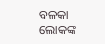ବଳକା ଲୋକଙ୍କ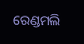ରେଣ୍ଡମଲି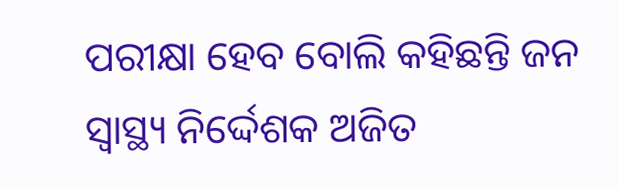ପରୀକ୍ଷା ହେବ ବୋଲି କହିଛନ୍ତି ଜନ ସ୍ଵାସ୍ଥ୍ୟ ନିର୍ଦ୍ଦେଶକ ଅଜିତ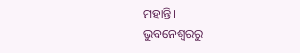ମହାନ୍ତି।
ଭୁବନେଶ୍ବରରୁ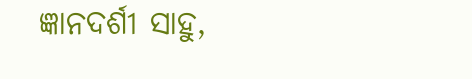ଜ୍ଞାନଦର୍ଶୀ ସାହୁ,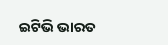ଇଟିଭି ଭାରତ